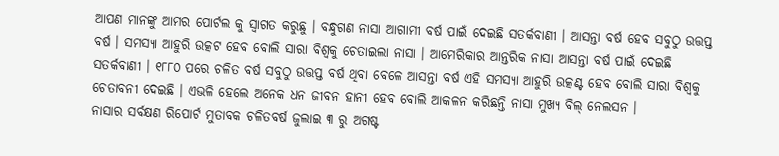ଆପଣ ମାନଙ୍କୁ ଆମର ପୋର୍ଟଲ କୁ ସ୍ୱାଗତ କରୁଛୁ । ବନ୍ଧୁଗଣ ନାସା ଆଗାମୀ ବର୍ଷ ପାଇଁ ଦେଇଛି ସତର୍କବାଣୀ । ଆସନ୍ତା ବର୍ଷ ହେବ ସବୁଠୁ ଉତ୍ତପ୍ତ ବର୍ଷ । ସମସ୍ୟା ଆହୁରି ଉତ୍କଟ ହେବ ବୋଲି ସାରା ବିଶ୍ବକୁ ଚେତାଇଲା ନାସା । ଆମେରିକାର ଆନ୍ତରିକ ନାସା ଆସନ୍ତା ବର୍ଷ ପାଇଁ ଦେଇଛି ସତର୍କବାଣୀ । ୧୮୮୦ ପରେ ଚଳିତ ବର୍ଷ ସବୁଠୁ ଉତ୍ତପ୍ତ ବର୍ଷ ଥିବା ବେଳେ ଆସନ୍ତା ବର୍ଷ ଏହି ସମସ୍ୟା ଆହୁରି ଉତ୍କଣ୍ଟ ହେବ ବୋଲି ସାରା ବିଶ୍ବକୁ ଚେତାବନୀ ଦେଇଛି । ଏଭଳି ହେଲେ ଅନେକ ଧନ ଜୀବନ ହାନୀ ହେବ ବୋଲି ଆକଳନ କରିଛନ୍ତି ନାସା ମୁଖ୍ୟ ବିଲ୍ ନେଲସନ ।
ନାସାର ସର୍ବକ୍ଷଣ ରିପୋର୍ଟ ମୁତାବକ ଚଳିତବର୍ଷ ଜୁଲାଇ ୩ ରୁ ଅଗଷ୍ଟ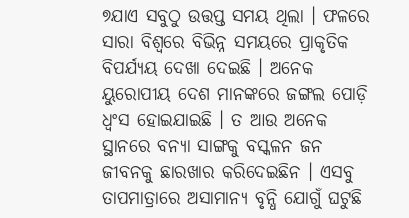୭ଯାଏ ସବୁଠୁ ଉତ୍ତପ୍ତ ସମୟ ଥିଲା । ଫଳରେ ସାରା ବିଶ୍ୱରେ ବିଭିନ୍ନ ସମୟରେ ପ୍ରାକୃତିକ ବିପର୍ଯ୍ୟୟ ଦେଖା ଦେଇଛି । ଅନେକ ୟୁରୋପୀୟ ଦେଶ ମାନଙ୍କରେ ଜଙ୍ଗଲ ପୋଡ଼ି ଧ୍ୱଂସ ହୋଇଯାଇଛି । ତ ଆଉ ଅନେକ ସ୍ଥାନରେ ବନ୍ୟା ସାଙ୍ଗକୁ ବସ୍କଳନ ଜନ ଜୀବନକୁ ଛାରଖାର କରିଦେଇଛିନ । ଏସବୁ ତାପମାତ୍ରାରେ ଅସାମାନ୍ୟ ବୃନ୍ଧି ଯୋଗୁଁ ଘଟୁଛି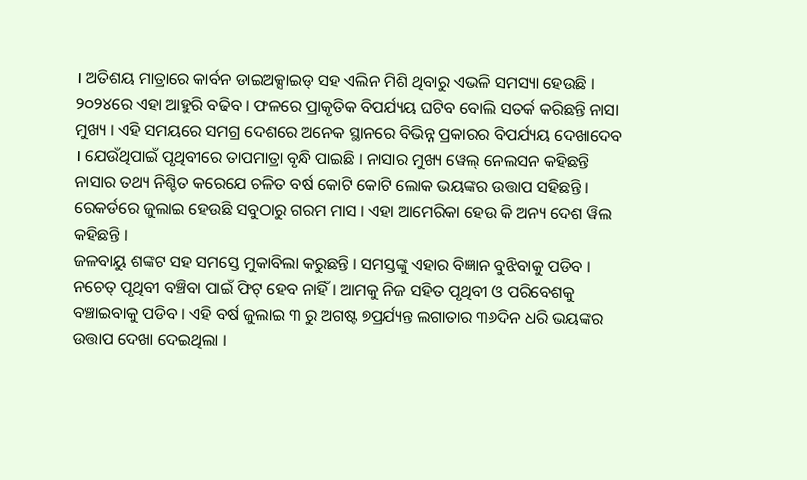। ଅତିଶୟ ମାତ୍ରାରେ କାର୍ବନ ଡାଇଅକ୍ସାଇଡ୍ ସହ ଏଲିନ ମିଶି ଥିବାରୁ ଏଭଳି ସମସ୍ୟା ହେଉଛି ।
୨୦୨୪ରେ ଏହା ଆହୁରି ବଢିବ । ଫଳରେ ପ୍ରାକୃତିକ ବିପର୍ଯ୍ୟୟ ଘଟିବ ବୋଲି ସତର୍କ କରିଛନ୍ତି ନାସା ମୁଖ୍ୟ । ଏହି ସମୟରେ ସମଗ୍ର ଦେଶରେ ଅନେକ ସ୍ଥାନରେ ବିଭିନ୍ନ ପ୍ରକାରର ବିପର୍ଯ୍ୟୟ ଦେଖାଦେବ । ଯେଉଁଥିପାଇଁ ପୃଥିବୀରେ ତାପମାତ୍ରା ବୃନ୍ଧି ପାଇଛି । ନାସାର ମୁଖ୍ୟ ୱେଲ୍ ନେଲସନ କହିଛନ୍ତି ନାସାର ତଥ୍ୟ ନିଶ୍ଚିତ କରେଯେ ଚଳିତ ବର୍ଷ କୋଟି କୋଟି ଲୋକ ଭୟଙ୍କର ଉତ୍ତାପ ସହିଛନ୍ତି । ରେକର୍ଡରେ ଜୁଲାଇ ହେଉଛି ସବୁଠାରୁ ଗରମ ମାସ । ଏହା ଆମେରିକା ହେଉ କି ଅନ୍ୟ ଦେଶ ୱିଲ କହିଛନ୍ତି ।
ଜଳବାୟୁ ଶଙ୍କଟ ସହ ସମସ୍ତେ ମୁକାବିଲା କରୁଛନ୍ତି । ସମସ୍ତଙ୍କୁ ଏହାର ବିଜ୍ଞାନ ବୁଝିବାକୁ ପଡିବ । ନଚେତ୍ ପୃଥିବୀ ବଞ୍ଚିବା ପାଇଁ ଫିଟ୍ ହେବ ନାହିଁ । ଆମକୁ ନିଜ ସହିତ ପୃଥିବୀ ଓ ପରିବେଶକୁ ବଞ୍ଚାଇବାକୁ ପଡିବ । ଏହି ବର୍ଷ ଜୁଲାଇ ୩ ରୁ ଅଗଷ୍ଟ ୭ପ୍ରର୍ଯ୍ୟନ୍ତ ଲଗାତାର ୩୬ଦିନ ଧରି ଭୟଙ୍କର ଉତ୍ତାପ ଦେଖା ଦେଇଥିଲା ।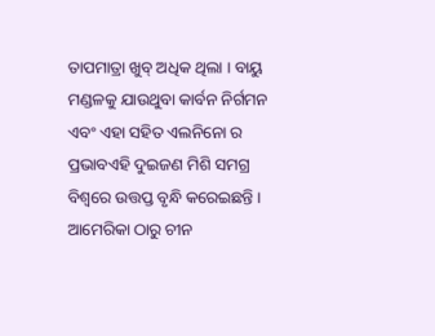ତାପମାତ୍ରା ଖୁବ୍ ଅଧିକ ଥିଲା । ବାୟୁ ମଣ୍ଡଳକୁ ଯାଉଥୁବା କାର୍ବନ ନିର୍ଗମନ ଏବଂ ଏହା ସହିତ ଏଲନିନୋ ର ପ୍ରଭାବଏହି ଦୁଇଜଣ ମିଶି ସମଗ୍ର ବିଶ୍ୱରେ ଉତ୍ତପ୍ତ ବୃନ୍ଧି କରେଇଛନ୍ତି ।
ଆମେରିକା ଠାରୁ ଚୀନ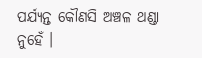ପର୍ଯ୍ୟନ୍ତ କୌଣସି ଅଞ୍ଚଳ ଥଣ୍ଡା ନୁହେଁ ।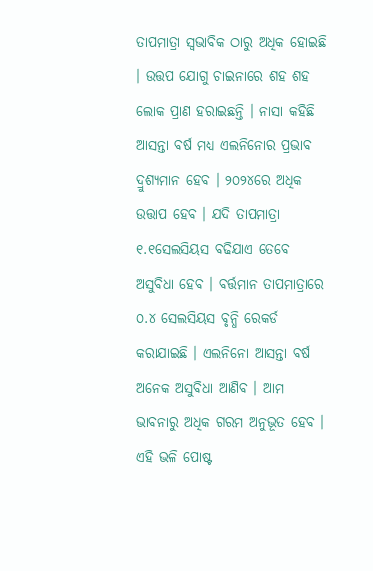ତାପମାତ୍ରା ସ୍ୱଭାବିକ ଠାରୁ ଅଧିକ ହୋଇଛି । ଉତ୍ତପ ଯୋଗୁ ଚାଇନାରେ ଶହ ଶହ ଲୋକ ପ୍ରାଣ ହରାଇଛନ୍ତି । ନାସା କହିଛି ଆସନ୍ତା ବର୍ଷ ମଧ୍ୟ ଏଲନିନୋର ପ୍ରଭାବ ଦ୍ରୁଶ୍ୟମାନ ହେବ । ୨୦୨୪ରେ ଅଧିକ ଉତ୍ତାପ ହେବ । ଯଦି ତାପମାତ୍ରା ୧.୧ସେଲସିୟସ ବଢିଯାଏ ତେବେ ଅସୁବିଧା ହେବ । ବର୍ତ୍ତମାନ ତାପମାତ୍ରାରେ ୦.୪ ସେଲସିୟସ ବୃନ୍ଧି ରେକର୍ଡ କରାଯାଇଛି । ଏଲନିନୋ ଆସନ୍ତା ବର୍ଷ ଅନେକ ଅସୁବିଧା ଆଣିବ । ଆମ ଭାବନାରୁ ଅଧିକ ଗରମ ଅନୁଭୂତ ହେବ ।
ଏହି ଭଳି ପୋଷ୍ଟ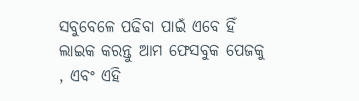ସବୁବେଳେ ପଢିବା ପାଇଁ ଏବେ ହିଁ ଲାଇକ କରନ୍ତୁ ଆମ ଫେସବୁକ ପେଜକୁ , ଏବଂ ଏହି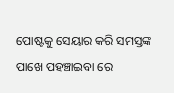ପୋଷ୍ଟକୁ ସେୟାର କରି ସମସ୍ତଙ୍କ ପାଖେ ପହଞ୍ଚାଇବା ରେ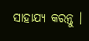ସାହାଯ୍ୟ କରନ୍ତୁ ।